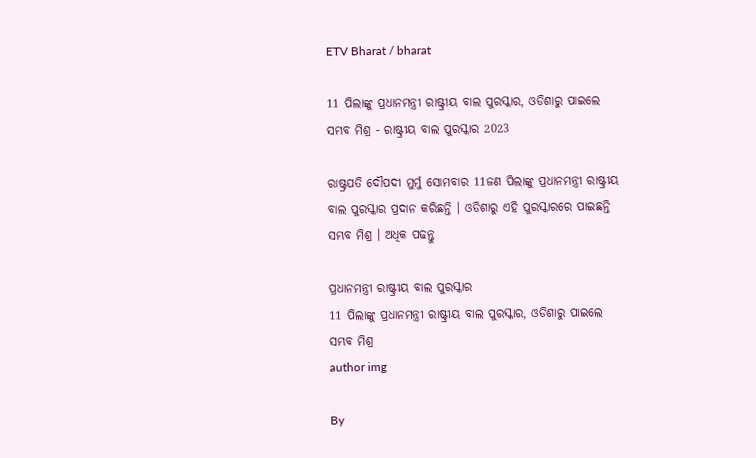ETV Bharat / bharat

11 ପିଲାଙ୍କୁ ପ୍ରଧାନମନ୍ତ୍ରୀ ରାଷ୍ଟ୍ରୀୟ ବାଲ ପୁରସ୍କାର, ଓଡିଶାରୁ ପାଇଲେ ସମ୍ଭବ ମିଶ୍ର - ରାଷ୍ଟ୍ରୀୟ ବାଲ ପୁରସ୍କାର 2023

ରାଷ୍ଟ୍ରପତି ଦୌପଦୀ ମୁର୍ମୁ ସୋମବାର 11ଜଣ ପିଲାଙ୍କୁ ପ୍ରଧାନମନ୍ତ୍ରୀ ରାଷ୍ଟ୍ରୀୟ ବାଲ ପୁରସ୍କାର ପ୍ରଦାନ କରିଛନ୍ତି । ଓଡିଶାରୁ ଏହି ପୁରସ୍କାରରେ ପାଇଛନ୍ତି ସମ୍ଭବ ମିଶ୍ର । ଅଧିକ ପଢନ୍ତୁ

ପ୍ରଧାନମନ୍ତ୍ରୀ ରାଷ୍ଟ୍ରୀୟ ବାଲ ପୁରସ୍କାର
11 ପିଲାଙ୍କୁ ପ୍ରଧାନମନ୍ତ୍ରୀ ରାଷ୍ଟ୍ରୀୟ ବାଲ ପୁରସ୍କାର, ଓଡିଶାରୁ ପାଇଲେ ସମ୍ଭବ ମିଶ୍ର
author img

By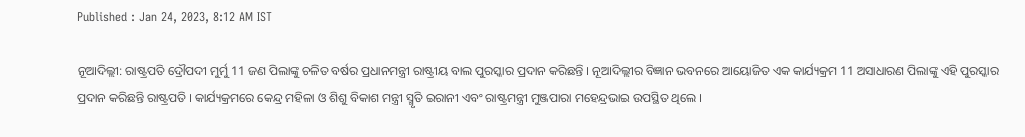Published : Jan 24, 2023, 8:12 AM IST

ନୂଆଦିଲ୍ଲୀ: ରାଷ୍ଟ୍ରପତି ଦ୍ରୌପଦୀ ମୁର୍ମୁ 11 ଜଣ ପିଲାଙ୍କୁ ଚଳିତ ବର୍ଷର ପ୍ରଧାନମନ୍ତ୍ରୀ ରାଷ୍ଟ୍ରୀୟ ବାଲ ପୁରସ୍କାର ପ୍ରଦାନ କରିଛନ୍ତି । ନୂଆଦିଲ୍ଲୀର ବିଜ୍ଞାନ ଭବନରେ ଆୟୋଜିତ ଏକ କାର୍ଯ୍ୟକ୍ରମ 11 ଅସାଧାରଣ ପିଲାଙ୍କୁ ଏହି ପୁରସ୍କାର ପ୍ରଦାନ କରିଛନ୍ତି ରାଷ୍ଟ୍ରପତି । କାର୍ଯ୍ୟକ୍ରମରେ କେନ୍ଦ୍ର ମହିଳା ଓ ଶିଶୁ ବିକାଶ ମନ୍ତ୍ରୀ ସ୍ମୃତି ଇରାନୀ ଏବଂ ରାଷ୍ଟ୍ରମନ୍ତ୍ରୀ ମୁଞ୍ଜପାରା ମହେନ୍ଦ୍ରଭାଇ ଉପସ୍ଥିତ ଥିଲେ ।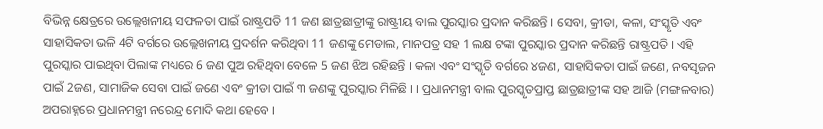ବିଭିନ୍ନ କ୍ଷେତ୍ରରେ ଉଲ୍ଲେଖନୀୟ ସଫଳତା ପାଇଁ ରାଷ୍ଟ୍ରପତି 11 ଜଣ ଛାତ୍ରଛାତ୍ରୀଙ୍କୁ ରାଷ୍ଟ୍ରୀୟ ବାଲ ପୁରସ୍କାର ପ୍ରଦାନ କରିଛନ୍ତି । ସେବା, କ୍ରୀଡା, କଳା, ସଂସ୍କୃତି ଏବଂ ସାହାସିକତା ଭଳି 4ଟି ବର୍ଗରେ ଉଲ୍ଲେଖନୀୟ ପ୍ରଦର୍ଶନ କରିଥିବା 11 ଜଣଙ୍କୁ ମେଡାଲ, ମାନପତ୍ର ସହ 1 ଲକ୍ଷ ଟଙ୍କା ପୁରସ୍କାର ପ୍ରଦାନ କରିଛନ୍ତି ରାଷ୍ଟ୍ରପତି । ଏହି ପୁରସ୍କାର ପାଇଥିବା ପିଲାଙ୍କ ମଧ୍ୟରେ 6 ଜଣ ପୁଅ ରହିଥିବା ବେଳେ 5 ଜଣ ଝିଅ ରହିଛନ୍ତି । କଳା ଏବଂ ସଂସ୍କୃତି ବର୍ଗରେ ୪ଜଣ, ସାହାସିକତା ପାଇଁ ଜଣେ, ନବସୃଜନ ପାଇଁ 2ଜଣ, ସାମାଜିକ ସେବା ପାଇଁ ଜଣେ ଏବଂ କ୍ରୀଡା ପାଇଁ ୩ ଜଣଙ୍କୁ ପୁରସ୍କାର ମିଳିଛି । । ପ୍ରଧାନମନ୍ତ୍ରୀ ବାଲ ପୁରସ୍କୃତପ୍ରାପ୍ତ ଛାତ୍ରଛାତ୍ରୀଙ୍କ ସହ ଆଜି (ମଙ୍ଗଳବାର) ଅପରାହ୍ନରେ ପ୍ରଧାନମନ୍ତ୍ରୀ ନରେନ୍ଦ୍ର ମୋଦି କଥା ହେବେ ।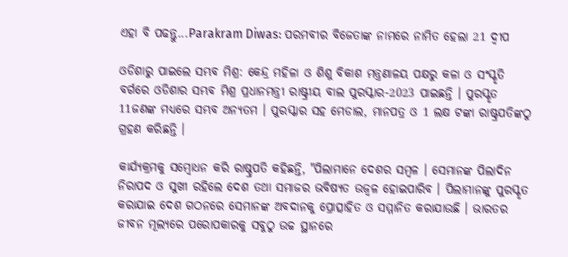ଏହା ବି ପଢନ୍ତୁ...Parakram Diwas: ପରମବୀର ବିଜେତାଙ୍କ ନାମରେ ନାମିତ ହେଲା 21 ଦ୍ବୀପ

ଓଡିଶାରୁ ପାଇଲେ ସମ୍ଭବ ମିଶ୍ର: କେନ୍ଦ୍ର ମହିଳା ଓ ଶିଶୁ ବିକାଶ ମନ୍ତ୍ରଣାଳୟ ପକ୍ଷରୁ କଳା ଓ ସଂସ୍କୃତି ବର୍ଗରେ ଓଡିଶାର ସମ୍ଭବ ମିଶ୍ର ପ୍ରଧାନମନ୍ତ୍ରୀ ରାଷ୍ଟ୍ରୀୟ ବାଲ ପୁରସ୍କାର-2023 ପାଇଛନ୍ତି । ପୁରସ୍କୃତ 11ଜଣଙ୍କ ମଧ୍ୟରେ ସମ୍ଭବ ଅନ୍ୟତମ । ପୁରସ୍କାର ସହ ମେଡାଲ, ମାନପତ୍ର ଓ 1 ଲକ୍ଷ ଟଙ୍କା ରାଷ୍ଟ୍ରପତିଙ୍କଠୁ ଗ୍ରହଣ କରିଛନ୍ତି ।

କାର୍ଯ୍ୟକ୍ରମକୁ ସମ୍ବୋଧନ କରି ରାଷ୍ଚ୍ରପତି କହିଛନ୍ତି, "ପିଲାମାନେ ଦେଶର ସମ୍ବଳ । ସେମାନଙ୍କ ପିଲାଦିନ ନିରାପଦ ଓ ସୁଖୀ ରହିଲେ ଦେଶ ତଥା ସମାଜର ଭବିଷ୍ୟତ ଉଜ୍ବଳ ହୋଇପାରିବ । ପିଲାମାନଙ୍କୁ ପୁରସ୍କୃତ କରାଯାଇ ଦେଶ ଗଠନରେ ସେମାନଙ୍କ ଅବଦାନକୁ ପ୍ରୋତ୍ସାହିତ ଓ ସମ୍ମାନିତ କରାଯାଉଛି । ଭାରତର ଜୀବନ ମୂଲ୍ୟରେ ପରୋପକାରକୁ ସବୁଠୁ ଉଚ୍ଚ ସ୍ଥାନରେ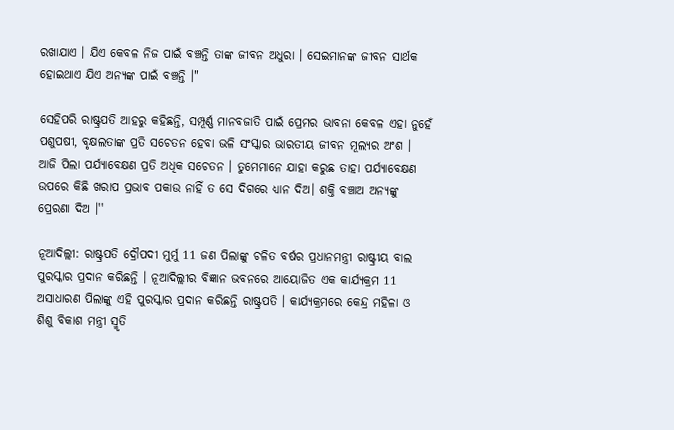ରଖାଯାଏ । ଯିଏ କେବଳ ନିଜ ପାଇଁ ବଞ୍ଚନ୍ତି ତାଙ୍କ ଜୀବନ ଅଧୁରା । ସେଇମାନଙ୍କ ଜୀବନ ସାର୍ଥକ ହୋଇଥାଏ ଯିଏ ଅନ୍ୟଙ୍କ ପାଇଁ ବଞ୍ଚନ୍ତି ।"

ସେହିପରି ରାଷ୍ଟ୍ରପତି ଆହରୁ କହିଛନ୍ତି, ସମ୍ପୂର୍ଣ୍ଣ ମାନବଜାତି ପାଇଁ ପ୍ରେମର ଭାବନା କେବଳ ଏହା ନୁହେଁ ପଶୁପଷୀ, ବୃକ୍ଷଲତାଙ୍କ ପ୍ରତି ସଚେତନ ହେବା ଭଳି ସଂସ୍କାର ଭାରତୀୟ ଜୀବନ ମୂଲ୍ୟର ଅଂଶ । ଆଜି ପିଲା ପର୍ଯ୍ୟାବେକ୍ଷଣ ପ୍ରତି ଅଧିକ ସଚେତନ । ତୁମେମାନେ ଯାହା କରୁଛ ତାହା ପର୍ଯ୍ୟାବେକ୍ଷଣ ଉପରେ କିଛି ଖରାପ ପ୍ରଭାବ ପକାଉ ନାହିଁ ତ ସେ ଦିଗରେ ଧ୍ୟାନ ଦିଅ। ଶକ୍ତି ବଞ୍ଚାଅ ଅନ୍ୟଙ୍କୁ ପ୍ରେରଣା ଦିଅ ।''

ନୂଆଦିଲ୍ଲୀ: ରାଷ୍ଟ୍ରପତି ଦ୍ରୌପଦୀ ମୁର୍ମୁ 11 ଜଣ ପିଲାଙ୍କୁ ଚଳିତ ବର୍ଷର ପ୍ରଧାନମନ୍ତ୍ରୀ ରାଷ୍ଟ୍ରୀୟ ବାଲ ପୁରସ୍କାର ପ୍ରଦାନ କରିଛନ୍ତି । ନୂଆଦିଲ୍ଲୀର ବିଜ୍ଞାନ ଭବନରେ ଆୟୋଜିତ ଏକ କାର୍ଯ୍ୟକ୍ରମ 11 ଅସାଧାରଣ ପିଲାଙ୍କୁ ଏହି ପୁରସ୍କାର ପ୍ରଦାନ କରିଛନ୍ତି ରାଷ୍ଟ୍ରପତି । କାର୍ଯ୍ୟକ୍ରମରେ କେନ୍ଦ୍ର ମହିଳା ଓ ଶିଶୁ ବିକାଶ ମନ୍ତ୍ରୀ ସ୍ମୃତି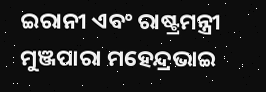ଇରାନୀ ଏବଂ ରାଷ୍ଟ୍ରମନ୍ତ୍ରୀ ମୁଞ୍ଜପାରା ମହେନ୍ଦ୍ରଭାଇ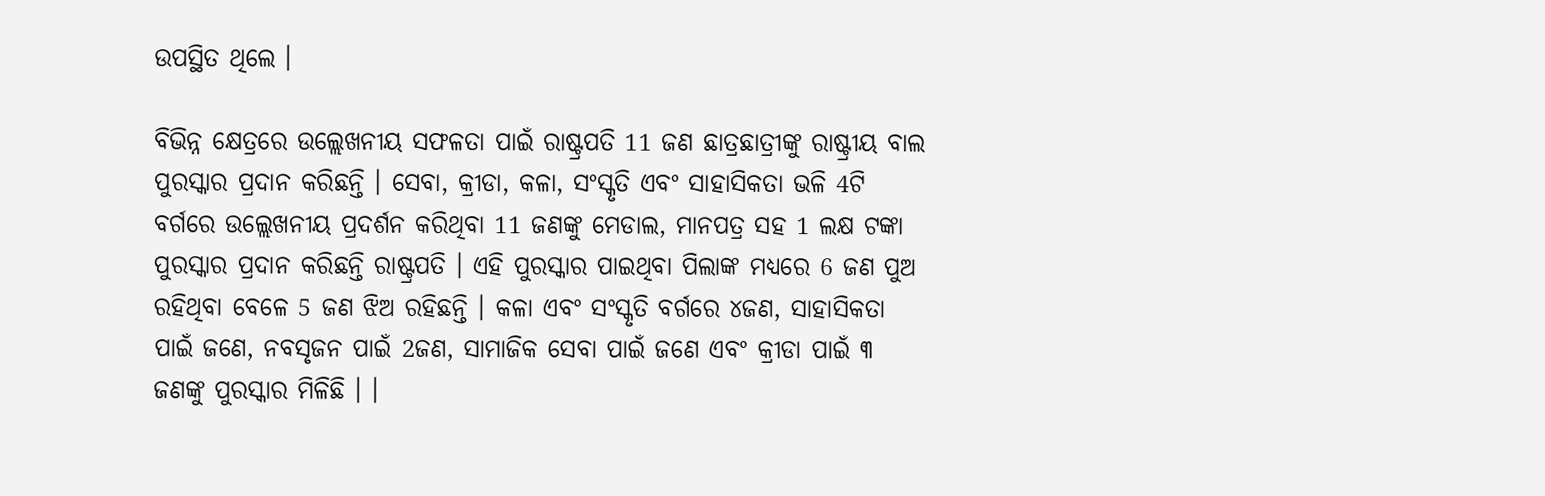ଉପସ୍ଥିତ ଥିଲେ ।

ବିଭିନ୍ନ କ୍ଷେତ୍ରରେ ଉଲ୍ଲେଖନୀୟ ସଫଳତା ପାଇଁ ରାଷ୍ଟ୍ରପତି 11 ଜଣ ଛାତ୍ରଛାତ୍ରୀଙ୍କୁ ରାଷ୍ଟ୍ରୀୟ ବାଲ ପୁରସ୍କାର ପ୍ରଦାନ କରିଛନ୍ତି । ସେବା, କ୍ରୀଡା, କଳା, ସଂସ୍କୃତି ଏବଂ ସାହାସିକତା ଭଳି 4ଟି ବର୍ଗରେ ଉଲ୍ଲେଖନୀୟ ପ୍ରଦର୍ଶନ କରିଥିବା 11 ଜଣଙ୍କୁ ମେଡାଲ, ମାନପତ୍ର ସହ 1 ଲକ୍ଷ ଟଙ୍କା ପୁରସ୍କାର ପ୍ରଦାନ କରିଛନ୍ତି ରାଷ୍ଟ୍ରପତି । ଏହି ପୁରସ୍କାର ପାଇଥିବା ପିଲାଙ୍କ ମଧ୍ୟରେ 6 ଜଣ ପୁଅ ରହିଥିବା ବେଳେ 5 ଜଣ ଝିଅ ରହିଛନ୍ତି । କଳା ଏବଂ ସଂସ୍କୃତି ବର୍ଗରେ ୪ଜଣ, ସାହାସିକତା ପାଇଁ ଜଣେ, ନବସୃଜନ ପାଇଁ 2ଜଣ, ସାମାଜିକ ସେବା ପାଇଁ ଜଣେ ଏବଂ କ୍ରୀଡା ପାଇଁ ୩ ଜଣଙ୍କୁ ପୁରସ୍କାର ମିଳିଛି । ।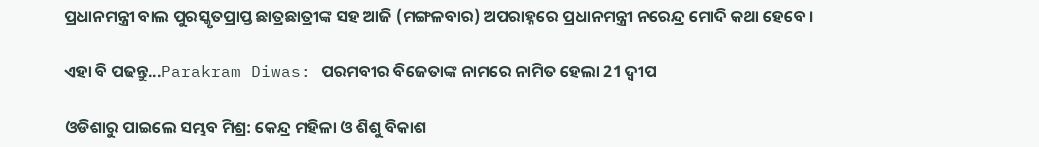ପ୍ରଧାନମନ୍ତ୍ରୀ ବାଲ ପୁରସ୍କୃତପ୍ରାପ୍ତ ଛାତ୍ରଛାତ୍ରୀଙ୍କ ସହ ଆଜି (ମଙ୍ଗଳବାର) ଅପରାହ୍ନରେ ପ୍ରଧାନମନ୍ତ୍ରୀ ନରେନ୍ଦ୍ର ମୋଦି କଥା ହେବେ ।

ଏହା ବି ପଢନ୍ତୁ...Parakram Diwas: ପରମବୀର ବିଜେତାଙ୍କ ନାମରେ ନାମିତ ହେଲା 21 ଦ୍ବୀପ

ଓଡିଶାରୁ ପାଇଲେ ସମ୍ଭବ ମିଶ୍ର: କେନ୍ଦ୍ର ମହିଳା ଓ ଶିଶୁ ବିକାଶ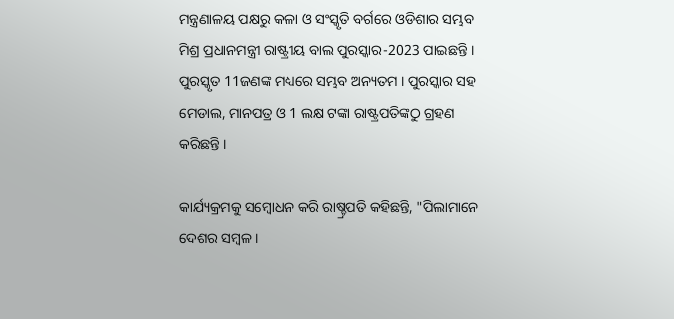ମନ୍ତ୍ରଣାଳୟ ପକ୍ଷରୁ କଳା ଓ ସଂସ୍କୃତି ବର୍ଗରେ ଓଡିଶାର ସମ୍ଭବ ମିଶ୍ର ପ୍ରଧାନମନ୍ତ୍ରୀ ରାଷ୍ଟ୍ରୀୟ ବାଲ ପୁରସ୍କାର-2023 ପାଇଛନ୍ତି । ପୁରସ୍କୃତ 11ଜଣଙ୍କ ମଧ୍ୟରେ ସମ୍ଭବ ଅନ୍ୟତମ । ପୁରସ୍କାର ସହ ମେଡାଲ, ମାନପତ୍ର ଓ 1 ଲକ୍ଷ ଟଙ୍କା ରାଷ୍ଟ୍ରପତିଙ୍କଠୁ ଗ୍ରହଣ କରିଛନ୍ତି ।

କାର୍ଯ୍ୟକ୍ରମକୁ ସମ୍ବୋଧନ କରି ରାଷ୍ଚ୍ରପତି କହିଛନ୍ତି, "ପିଲାମାନେ ଦେଶର ସମ୍ବଳ ।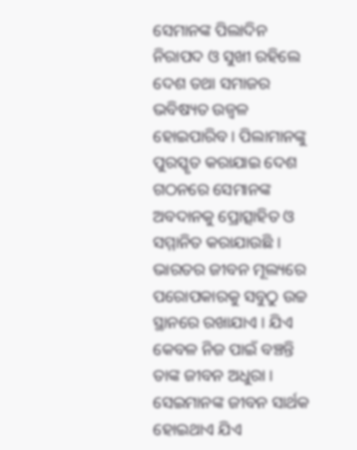ସେମାନଙ୍କ ପିଲାଦିନ ନିରାପଦ ଓ ସୁଖୀ ରହିଲେ ଦେଶ ତଥା ସମାଜର ଭବିଷ୍ୟତ ଉଜ୍ବଳ ହୋଇପାରିବ । ପିଲାମାନଙ୍କୁ ପୁରସ୍କୃତ କରାଯାଇ ଦେଶ ଗଠନରେ ସେମାନଙ୍କ ଅବଦାନକୁ ପ୍ରୋତ୍ସାହିତ ଓ ସମ୍ମାନିତ କରାଯାଉଛି । ଭାରତର ଜୀବନ ମୂଲ୍ୟରେ ପରୋପକାରକୁ ସବୁଠୁ ଉଚ୍ଚ ସ୍ଥାନରେ ରଖାଯାଏ । ଯିଏ କେବଳ ନିଜ ପାଇଁ ବଞ୍ଚନ୍ତି ତାଙ୍କ ଜୀବନ ଅଧୁରା । ସେଇମାନଙ୍କ ଜୀବନ ସାର୍ଥକ ହୋଇଥାଏ ଯିଏ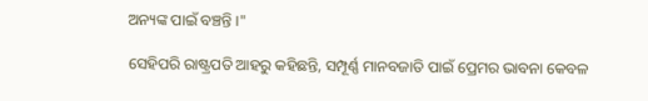ଅନ୍ୟଙ୍କ ପାଇଁ ବଞ୍ଚନ୍ତି ।"

ସେହିପରି ରାଷ୍ଟ୍ରପତି ଆହରୁ କହିଛନ୍ତି, ସମ୍ପୂର୍ଣ୍ଣ ମାନବଜାତି ପାଇଁ ପ୍ରେମର ଭାବନା କେବଳ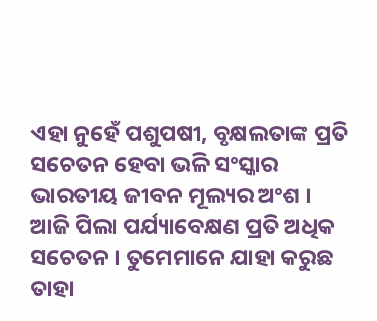ଏହା ନୁହେଁ ପଶୁପଷୀ, ବୃକ୍ଷଲତାଙ୍କ ପ୍ରତି ସଚେତନ ହେବା ଭଳି ସଂସ୍କାର ଭାରତୀୟ ଜୀବନ ମୂଲ୍ୟର ଅଂଶ । ଆଜି ପିଲା ପର୍ଯ୍ୟାବେକ୍ଷଣ ପ୍ରତି ଅଧିକ ସଚେତନ । ତୁମେମାନେ ଯାହା କରୁଛ ତାହା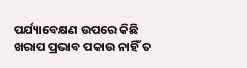ପର୍ଯ୍ୟାବେକ୍ଷଣ ଉପରେ କିଛି ଖରାପ ପ୍ରଭାବ ପକାଉ ନାହିଁ ତ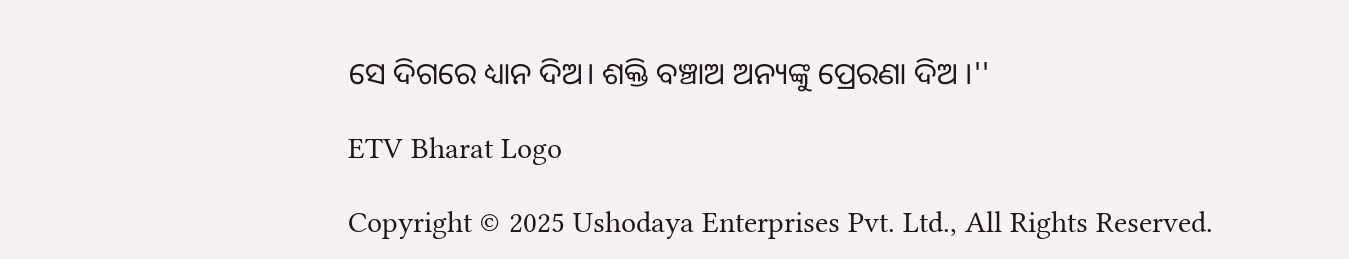ସେ ଦିଗରେ ଧ୍ୟାନ ଦିଅ। ଶକ୍ତି ବଞ୍ଚାଅ ଅନ୍ୟଙ୍କୁ ପ୍ରେରଣା ଦିଅ ।''

ETV Bharat Logo

Copyright © 2025 Ushodaya Enterprises Pvt. Ltd., All Rights Reserved.